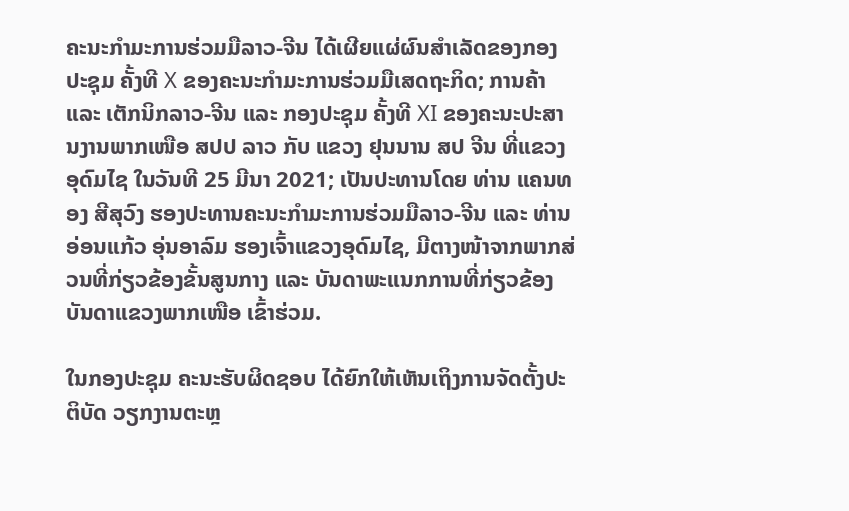ຄະນະກໍາມະການຮ່ວມມືລາວ-ຈີນ ໄດ້ເຜີຍແຜ່ຜົນສໍາເລັດຂອງກອງປະຊຸມ ຄັ້ງທີ X ຂອງຄະນະກໍາມະການຮ່ວມມືເສດຖະກິດ; ການຄ້າ ແລະ ເຕັກນິກລາວ-ຈີນ ແລະ ກອງປະຊຸມ ຄັ້ງທີ XI ຂອງຄະນະປະສານງານພາກເໜືອ ສປປ ລາວ ກັບ ແຂວງ ຢຸນນານ ສປ ຈີນ ທີ່ແຂວງອຸດົມໄຊ ໃນວັນທີ 25 ມີນາ 2021; ເປັນປະທານໂດຍ ທ່ານ ແຄນທອງ ສີສຸວົງ ຮອງປະທານຄະນະກໍາມະການຮ່ວມມືລາວ-ຈີນ ແລະ ທ່ານ ອ່ອນແກ້ວ ອຸ່ນອາລົມ ຮອງເຈົ້າແຂວງອຸດົມໄຊ, ມີຕາງໜ້າຈາກພາກສ່ວນທີ່ກ່ຽວຂ້ອງຂັ້ນສູນກາງ ແລະ ບັນດາພະແນກການທີ່ກ່ຽວຂ້ອງບັນດາແຂວງພາກເໜືອ ເຂົ້າຮ່ວມ.

ໃນກອງປະຊຸມ ຄະນະຮັບຜິດຊອບ ໄດ້ຍົກໃຫ້ເຫັນເຖິງການຈັດຕັ້ງປະຕິບັດ ວຽກງານຕະຫຼ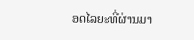ອດໄລຍະທີ່ຜ່ານມາ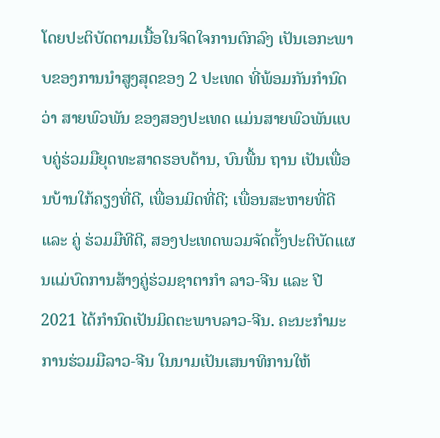ໂດຍປະຕິບັດຕາມເນື້ອໃນຈິດໃຈການຕົກລົງ ເປັນເອກະພາບຂອງການນຳສູງສຸດຂອງ 2 ປະເທດ ທີ່ພ້ອມກັນກຳນົດວ່າ ສາຍພົວພັນ ຂອງສອງປະເທດ ແມ່ນສາຍພົວພັນແບບຄູ່ຮ່ວມມືຍຸດທະສາດຮອບດ້ານ, ບົນພື້ນ ຖານ ເປັນເພື່ອນບ້ານໃກ້ຄຽງທີ່ດີ, ເພື່ອນມິດທີ່ດີ; ເພື່ອນສະຫາຍທີ່ດີ ແລະ ຄູ່ ຮ່ວມມືທີດີ, ສອງປະເທດພວມຈັດຕັ້ງປະຕິບັດແຜນແມ່ບົດການສ້າງຄູ່ຮ່ວມຊາຕາກໍາ ລາວ-ຈີນ ແລະ ປີ 2021 ໄດ້ກໍານົດເປັນມິດຕະພາບລາວ-ຈີນ. ຄະນະກຳມະ ການຮ່ວມມືລາວ-ຈີນ ໃນນາມເປັນເສນາທິການໃຫ້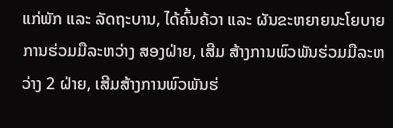ແກ່ພັກ ແລະ ລັດຖະບານ, ໄດ້ຄົ້ນຄ້ວາ ແລະ ຜັນຂະຫຍາຍນະໂຍບາຍການຮ່ວມມືລະຫວ່າງ ສອງຝ່າຍ, ເສີມ ສ້າງການພົວພັນຮ່ວມມືລະຫວ່າງ 2 ຝ່າຍ, ເສີມສ້າງການພົວພັນຮ່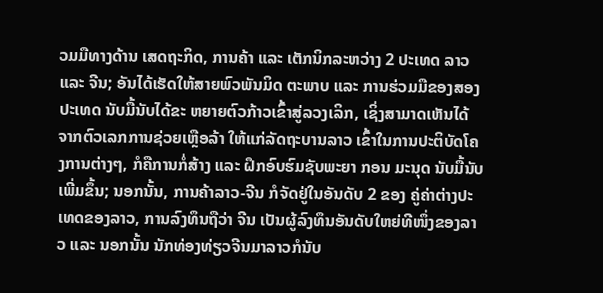ວມມືທາງດ້ານ ເສດຖະກິດ, ການຄ້າ ແລະ ເຕັກນິກລະຫວ່າງ 2 ປະເທດ ລາວ ແລະ ຈີນ; ອັນໄດ້ເຮັດໃຫ້ສາຍພົວພັນມິດ ຕະພາບ ແລະ ການຮ່ວມມືຂອງສອງປະເທດ ນັບມື້ນັບໄດ້ຂະ ຫຍາຍຕົວກ້າວເຂົ້າສູ່ລວງເລິກ, ເຊິ່ງສາມາດເຫັນໄດ້ ຈາກຕົວເລກການຊ່ວຍເຫຼືອລ້າ ໃຫ້ແກ່ລັດຖະບານລາວ ເຂົ້າໃນການປະຕິບັດໂຄງການຕ່າງໆ, ກໍຄືການກໍ່ສ້າງ ແລະ ຝຶກອົບຮົມຊັບພະຍາ ກອນ ມະນຸດ ນັບມື້ນັບເພີ່ມຂຶ້ນ; ນອກນັ້ນ, ການຄ້າລາວ-ຈີນ ກໍຈັດຢູ່ໃນອັນດັບ 2 ຂອງ ຄູ່ຄ່າຕ່າງປະເທດຂອງລາວ, ການລົງທຶນຖືວ່າ ຈີນ ເປັນຜູ້ລົງທຶນອັນດັບໃຫຍ່ທີໜຶ່ງຂອງລາວ ແລະ ນອກນັ້ນ ນັກທ່ອງທ່ຽວຈີນມາລາວກໍນັບ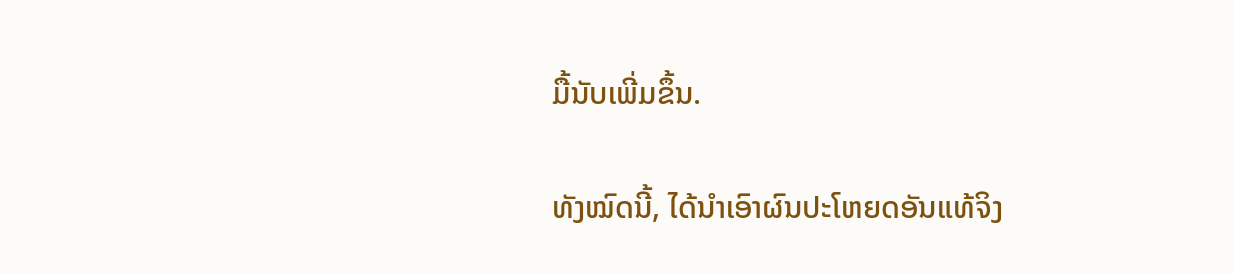ມື້ນັບເພີ່ມຂຶ້ນ.

ທັງໝົດນີ້, ໄດ້ນຳເອົາຜົນປະໂຫຍດອັນແທ້ຈິງ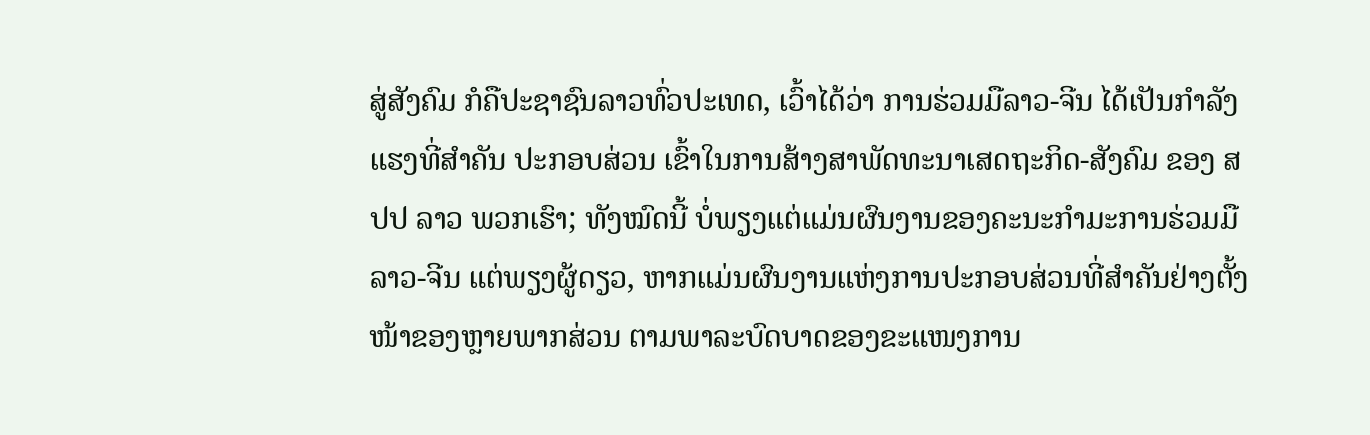ສູ່ສັງຄົມ ກໍຄືປະຊາຊົນລາວທົ່ວປະເທດ, ເວົ້າໄດ້ວ່າ ການຮ່ວມມືລາວ-ຈີນ ໄດ້ເປັນກຳລັງແຮງທີ່ສຳຄັນ ປະກອບສ່ວນ ເຂົ້າໃນການສ້າງສາພັດທະນາເສດຖະກິດ-ສັງຄົມ ຂອງ ສປປ ລາວ ພວກເຮົາ; ທັງໝົດນີ້ ບໍ່ພຽງແຕ່ແມ່ນຜົນງານຂອງຄະນະກຳມະການຮ່ວມມືລາວ-ຈີນ ແຕ່ພຽງຜູ້ດຽວ, ຫາກແມ່ນຜົນງານແຫ່ງການປະກອບສ່ວນທີ່ສໍາຄັນຢ່າງຕັ້ງໜ້າຂອງຫຼາຍພາກສ່ວນ ຕາມພາລະບົດບາດຂອງຂະແໜງການ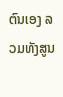ຕົນເອງ ລວມທັງສູນ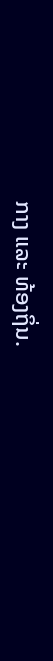ກາງ ແລະ ທ້ອງຖິ່ນ.